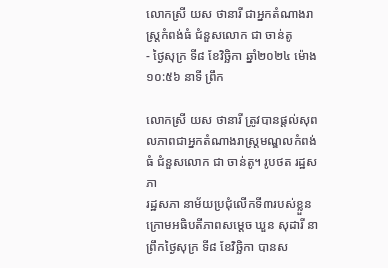លោកស្រី យស ថានារី ជាអ្នកតំណាងរាស្ត្រកំពង់ធំ ជំនួសលោក ជា ចាន់តូ
- ថ្ងៃសុក្រ ទី៨ ខែវិច្ឆិកា ឆ្នាំ២០២៤ ម៉ោង ១០:៥៦ នាទី ព្រឹក

លោកស្រី យស ថានារី ត្រូវបានផ្តល់សុពលភាពជាអ្នកតំណាងរាស្ត្រមណ្ឌលកំពង់ធំ ជំនួសលោក ជា ចាន់តូ។ រូបថត រដ្ឋសភា
រដ្ឋសភា នាម័យប្រជុំលើកទី៣របស់ខ្លួនក្រោមអធិបតីភាពសម្តេច ឃួន សុដារី នាព្រឹកថ្ងៃសុក្រ ទី៨ ខែវិច្ឆិកា បានស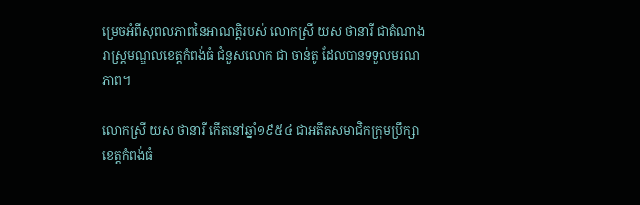ម្រេចអំពីសុពលភាពនៃអាណត្តិរបស់ លោកស្រី យស ថានារី ជាតំណាងរាស្ត្រមណ្ឌលខេត្តកំពង់ធំ ជំនួសលោក ជា ចាន់តូ ដែលបានទទួលមរណភាព។

លោកស្រី យស ថានារី កើតនៅឆ្នាំ១៩៥៤ ជាអតីតសមាជិកក្រុមប្រឹក្សាខេត្តកំពង់ធំ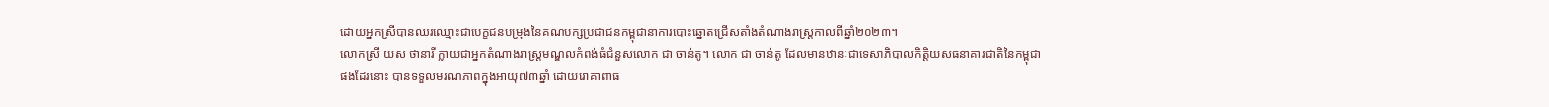ដោយអ្នកស្រីបានឈរឈ្មោះជាបេក្ខជនបម្រុងនៃគណបក្សប្រជាជនកម្ពុជានាការបោះឆ្នោតជ្រើសតាំងតំណាងរាស្ត្រកាលពីឆ្នាំ២០២៣។
លោកស្រី យស ថានារី ក្លាយជាអ្នកតំណាងរាស្ត្រមណ្ឌលកំពង់ធំជំនួសលោក ជា ចាន់តូ។ លោក ជា ចាន់តូ ដែលមានឋានៈជាទេសាភិបាលកិត្តិយសធនាគារជាតិនៃកម្ពុជា ផងដែរនោះ បានទទួលមរណភាពក្នុងអាយុ៧៣ឆ្នាំ ដោយរោគាពាធ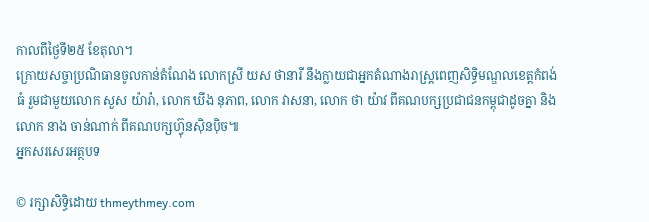កាលពីថ្ងៃទី២៥ ខែតុលា។
ក្រោយសច្ចាប្រណិធានចូលកាន់តំណែង លោកស្រី យស ថានារី នឹងក្លាយជាអ្នកតំណាងរាស្ត្រពេញសិទ្ធិមណ្ឌលខេត្តកំពង់ធំ រួមជាមួយលោក សួស យ៉ារ៉ា, លោក ឃីង នុភាព, លោក វាសនា, លោក ថា យ៉ាវ ពីគណបក្សប្រជាជនកម្ពុជាដូចគ្នា និង លោក នាង ចាន់ណាក់ ពីគណបក្សហ៊្វុនស៊ិនប៉ិច៕
អ្នកសរសេរអត្ថបទ

© រក្សាសិទ្ធិដោយ thmeythmey.com